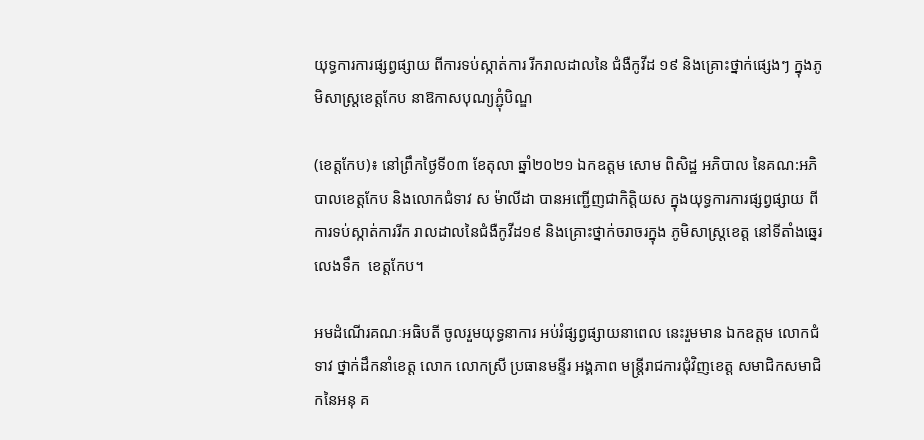យុទ្ធការការផ្សព្វផ្សាយ ពីការទប់ស្កាត់ការ រីករាលដាលនៃ ជំងឺកូវីដ ១៩ និងគ្រោះថ្នាក់ផ្សេងៗ ក្នុងភូមិសាស្រ្តខេត្តកែប នាឱកាសបុណ្យភ្ជុំបិណ្ឌ

(ខេត្តកែប)៖ នៅព្រឹកថ្ងៃទី០៣ ខែតុលា ឆ្នាំ២០២១ ឯកឧត្តម សោម ពិសិដ្ឋ អភិបាល នៃគណ:អភិបាលខេត្តកែប និងលោកជំទាវ ស ម៉ាលីដា បានអញ្ជេីញជាកិត្តិយស ក្នុងយុទ្ធការការផ្សព្វផ្សាយ ពីការទប់ស្កាត់ការរីក រាលដាលនៃជំងឺកូវីដ១៩ និងគ្រោះថ្នាក់ចរាចរក្នុង ភូមិសាស្រ្តខេត្ត នៅទីតាំងឆ្នេរ លេងទឹក  ខេត្តកែប។

អមដំណើរគណៈអធិបតី ចូលរួមយុទ្ធនាការ អប់រំផ្សព្វផ្សាយនាពេល នេះរួមមាន ឯកឧត្តម លោកជំទាវ ថ្នាក់ដឹកនាំខេត្ត លោក លោកស្រី ប្រធានមន្ទីរ អង្គភាព មន្ត្រីរាជការជុំវិញខេត្ត សមាជិកសមាជិកនៃអនុ គ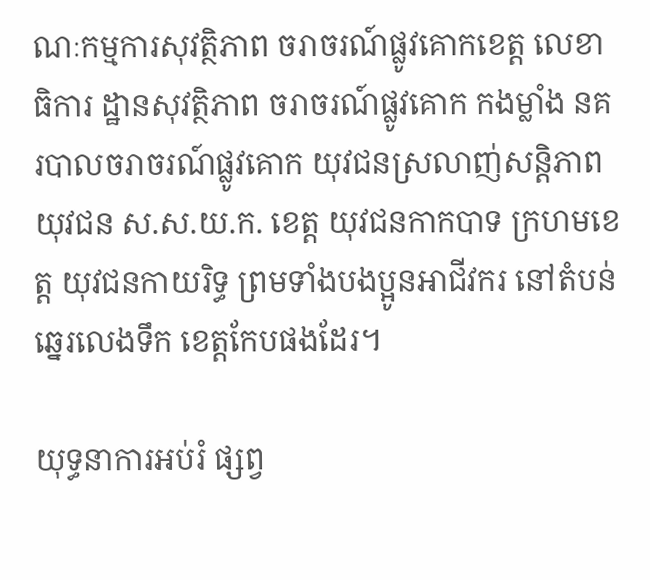ណៈកម្មការសុវត្ថិភាព ចរាចរណ៍ផ្លូវគោកខេត្ត លេខាធិការ ដ្ឋានសុវត្ថិភាព ចរាចរណ៍ផ្លូវគោក កងម្លាំង នគរបាលចរាចរណ៍ផ្លូវគោក យុវជនស្រលាញ់សន្តិភាព យុវជន ស.ស.យ.ក. ខេត្ត យុវជនកាកបាទ ក្រហមខេត្ត យុវជនកាយរិទ្ធ ព្រមទាំងបងប្អូនអាជីវករ នៅតំបន់ឆ្នេរលេងទឹក ខេត្តកែបផងដែរ។

យុទ្ធនាការអប់រំ ផ្សព្វ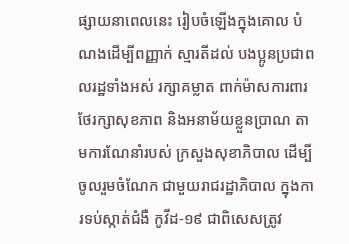ផ្សាយនាពេលនេះ រៀបចំឡើងក្នុងគោល បំណងដើម្បីពញ្ញាក់ ស្មារតីដល់ បងប្អូនប្រជាពលរដ្ឋទាំងអស់ រក្សាគម្លាត ពាក់ម៉ាសការពារ ថែរក្សាសុខភាព និងអនាម័យខ្លួនប្រាណ តាមការណែនាំរបស់ ក្រសួងសុខាភិបាល ដើម្បីចូលរួមចំណែក ជាមួយរាជរដ្ឋាភិបាល ក្នុងការទប់ស្កាត់ជំងឺ កូវីដ-១៩ ជាពិសេសត្រូវ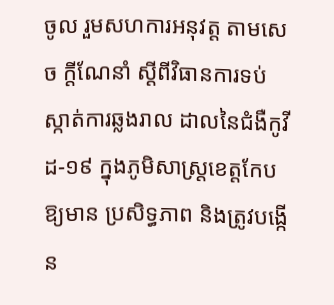ចូល រួមសហការអនុវត្ត តាមសេច ក្តីណែនាំ ស្តីពីវិធានការទប់ ស្កាត់ការឆ្លងរាល ដាលនៃជំងឺកូវីដ-១៩ ក្នុងភូមិសាស្រ្តខេត្តកែប ឱ្យមាន ប្រសិទ្ធភាព និងត្រូវបង្កើន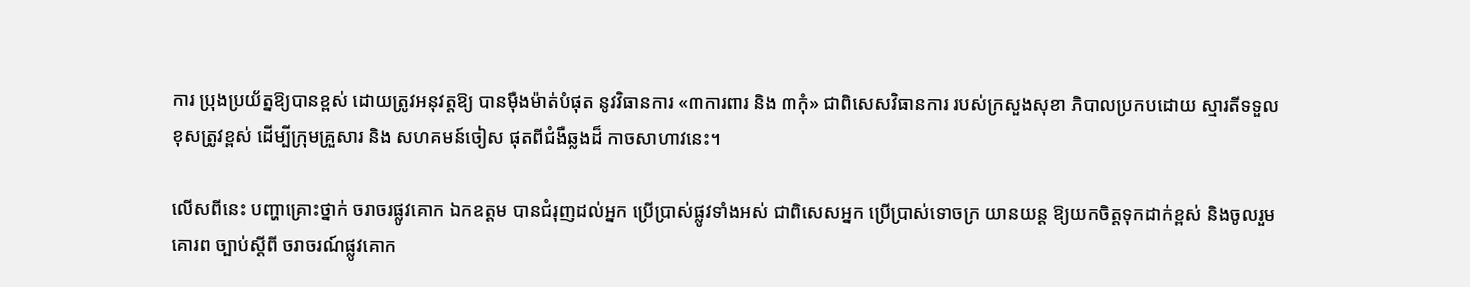ការ ប្រុងប្រយ័ត្នឱ្យបានខ្ពស់ ដោយត្រូវអនុវត្តឱ្យ បានម៉ឺងម៉ាត់បំផុត នូវវិធានការ «៣ការពារ និង ៣កុំ» ជាពិសេសវិធានការ របស់ក្រសួងសុខា ភិបាលប្រកបដោយ ស្មារតីទទួលខុសត្រូវខ្ពស់ ដើម្បីក្រុមគ្រួសារ និង សហគមន៍ចៀស ផុតពីជំងឺឆ្លងដ៏ កាចសាហាវនេះ។

លេីសពីនេះ បញ្ហាគ្រោះថ្នាក់ ចរាចរផ្លូវគោក ឯកឧត្តម បានជំរុញដល់អ្នក ប្រើប្រាស់ផ្លូវទាំងអស់ ជាពិសេសអ្នក ប្រើប្រាស់ទោចក្រ យានយន្ត ឱ្យយកចិត្តទុកដាក់ខ្ពស់ និងចូលរួមគោរព ច្បាប់ស្តីពី ចរាចរណ៍ផ្លូវគោក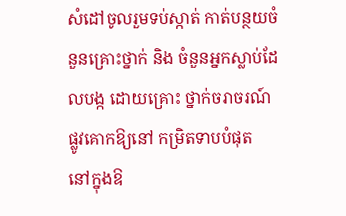សំដៅចូលរួមទប់ស្កាត់ កាត់បន្ថយចំនួនគ្រោះថ្នាក់ និង ចំនួនអ្នកស្លាប់ដែលបង្ក ដោយគ្រោះ ថ្នាក់ចរាចរណ៍ ផ្លូវគោកឱ្យនៅ កម្រិតទាបបំផុត  នៅក្នុងឱ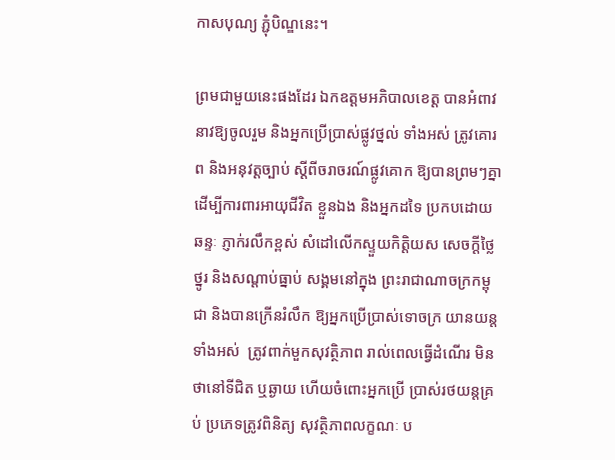កាសបុណ្យ ភ្ជុំបិណ្ឌនេះ។

ព្រមជាមួយនេះផងដែរ ឯកឧត្តមអភិបាលខេត្ត បានអំពាវនាវឱ្យចូលរួម និងអ្នកប្រេីប្រាស់ផ្លូវថ្នល់ ទាំងអស់ ត្រូវគោរព និងអនុវត្តច្បាប់ ស្តីពីចរាចរណ៍ផ្លូវគោក ឱ្យបានព្រមៗគ្នា ដើម្បីការពារអាយុជីវិត ខ្លួនឯង និងអ្នកដទៃ ប្រកបដោយឆន្ទៈ ភ្ញាក់រលឹកខ្ពស់ សំដៅលើកស្ទួយកិត្តិយស សេចក្តីថ្លៃថ្នូរ និងសណ្តាប់ធ្នាប់ សង្គមនៅក្នុង ព្រះរាជាណាចក្រកម្ពុជា និងបានក្រើនរំលឹក ឱ្យអ្នកប្រើប្រាស់ទោចក្រ យានយន្តទាំងអស់  ត្រូវពាក់មួកសុវត្ថិភាព រាល់ពេលធ្វើដំណើរ មិនថានៅទីជិត ឬឆ្ងាយ ហើយចំពោះអ្នកប្រើ ប្រាស់រថយន្តគ្រប់ ប្រភេទត្រូវពិនិត្យ សុវត្ថិភាពលក្ខណៈ ប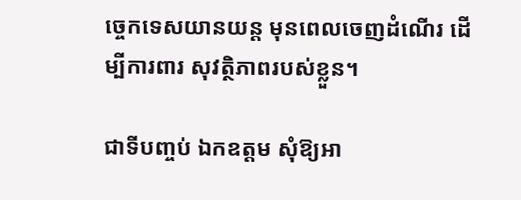ច្ចេកទេសយានយន្ត មុនពេលចេញដំណើរ ដើម្បីការពារ សុវត្ថិភាពរបស់ខ្លួន។

ជាទីបញ្ចប់ ឯកឧត្តម សុំឱ្យអា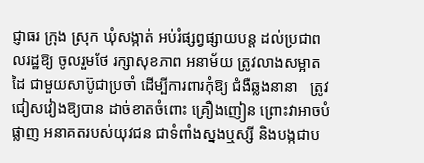ជ្ញាធរ ក្រុង ស្រុក ឃុំសង្កាត់ អប់រំផ្សព្វផ្សាយបន្ត ដល់ប្រជាពលរដ្ឋឱ្យ ចូលរួមថែ រក្សាសុខភាព អនាម័យ ត្រូវលាងសម្អាតដៃ ជាមួយសាប៊ូជាប្រចាំ ដើម្បីការពារកុំឱ្យ ជំងឺឆ្លងនានា   ត្រូវជៀសវៀងឱ្យបាន ដាច់ខាតចំពោះ គ្រឿងញៀន ព្រោះវាអាចបំផ្លាញ អនាគតរបស់យុវជន ជាទំពាំងស្នងឬស្សី និងបង្កជាប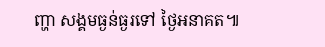ញ្ហា សង្គមធ្ងន់ធ្ងរទៅ ថ្ងៃអនាគត៕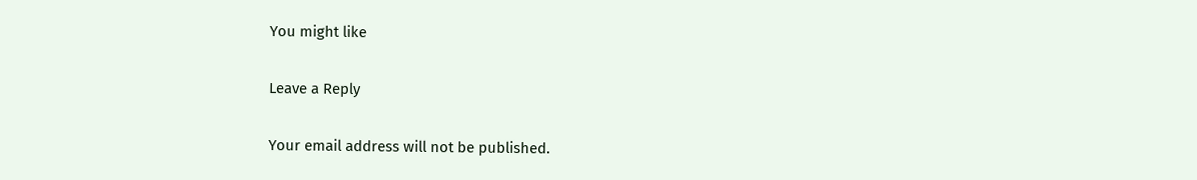You might like

Leave a Reply

Your email address will not be published.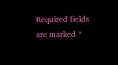Required fields are marked *